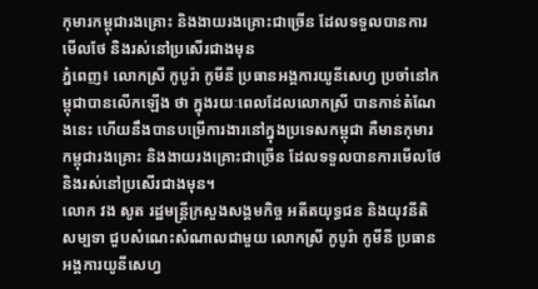កុមារកម្ពុជារងគ្រោះ និងងាយរងគ្រោះជាច្រើន ដែលទទួលបានការមើលថែ និងរស់នៅប្រសើរជាងមុន
ភ្នំពេញ៖ លោកស្រី កូបូរ៉ា កូមីនី ប្រធានអង្គការយូនីសេហ្វ ប្រចាំនៅកម្ពុជាបានលើកឡើង ថា ក្នុងរយៈពេលដែលលោកស្រី បានកាន់តំណែងនេះ ហើយនឹងបានបម្រើការងារនៅក្នុងប្រទេសកម្ពុជា គឺមានកុមារកម្ពុជារងគ្រោះ និងងាយរងគ្រោះជាច្រើន ដែលទទួលបានការមើលថែ និងរស់នៅប្រសើរជាងមុន។
លោក វង សូត រដ្ឋមន្រ្តីក្រសួងសង្គមកិច្ច អតីតយុទ្ធជន និងយុវនីតិសម្បទា ជួបសំណេះសំណាលជាមួយ លោកស្រី កូបូរ៉ា កូមីនី ប្រធានអង្គការយូនីសេហ្វ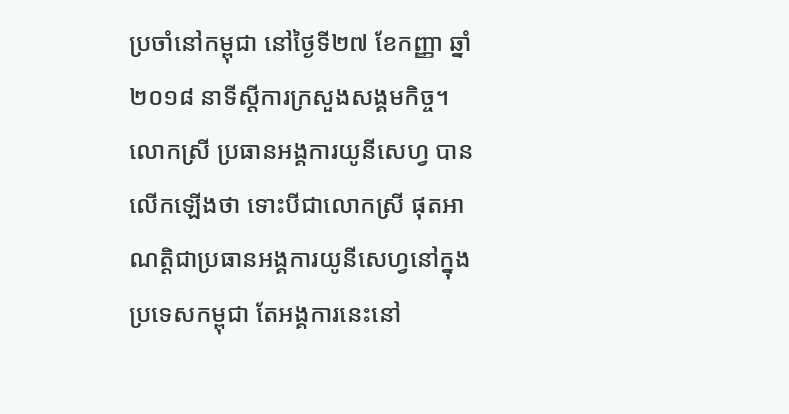ប្រចាំនៅកម្ពុជា នៅថ្ងៃទី២៧ ខែកញ្ញា ឆ្នាំ២០១៨ នាទីស្តីការក្រសួងសង្គមកិច្ច។
លោកស្រី ប្រធានអង្គការយូនីសេហ្វ បានលើកឡើងថា ទោះបីជាលោកស្រី ផុតអាណត្តិជាប្រធានអង្គការយូនីសេហ្វនៅក្នុងប្រទេសកម្ពុជា តែអង្គការនេះនៅ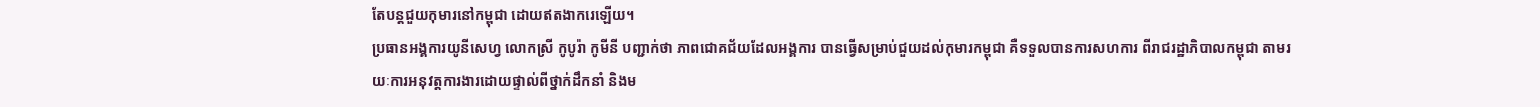តែបន្តជួយកុមារនៅកម្ពុជា ដោយឥតងាករេឡើយ។
ប្រធានអង្គការយូនីសេហ្វ លោកស្រី កូបូរ៉ា កូមីនី បញ្ជាក់ថា ភាពជោគជ័យដែលអង្គការ បានធ្វើសម្រាប់ជួយដល់កុមារកម្ពុជា គឺទទួលបានការសហការ ពីរាជរដ្ឋាភិបាលកម្ពុជា តាមរយៈការអនុវត្តការងារដោយផ្ទាល់ពីថ្នាក់ដឹកនាំ និងម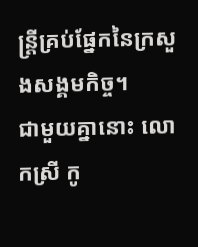ន្រ្តីគ្រប់ផ្នែកនៃក្រសួងសង្គមកិច្ច។
ជាមួយគ្នានោះ លោកស្រី កូ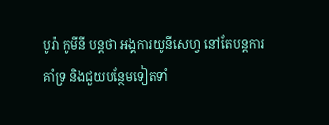បូរ៉ា កូមីនី បន្តថា អង្គការយូនីសេហ្វ នៅតែបន្តការគាំទ្រ និងជួយបន្ថែមទៀតទាំ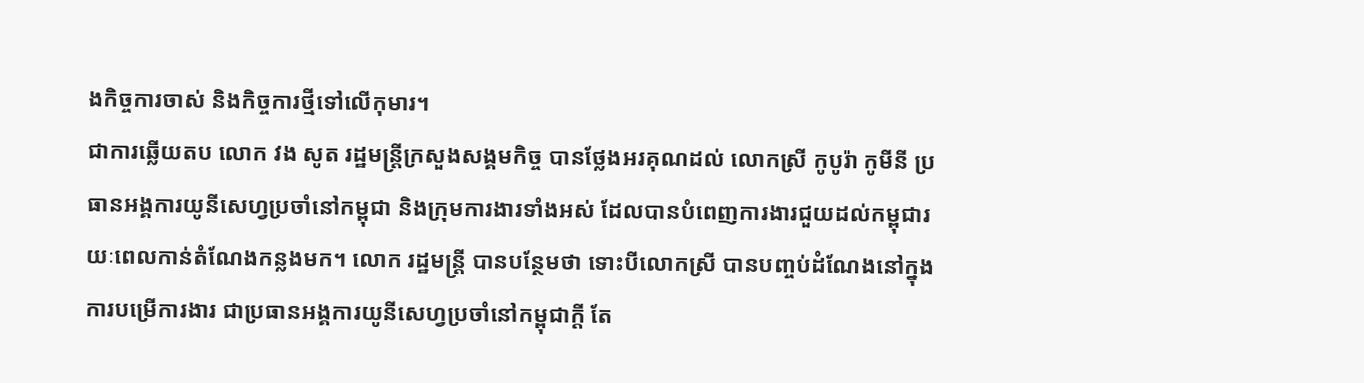ងកិច្ចការចាស់ និងកិច្ចការថ្មីទៅលើកុមារ។
ជាការឆ្លើយតប លោក វង សូត រដ្ឋមន្រ្តីក្រសួងសង្គមកិច្ច បានថ្លែងអរគុណដល់ លោកស្រី កូបូរ៉ា កូមីនី ប្រធានអង្គការយូនីសេហ្វប្រចាំនៅកម្ពុជា និងក្រុមការងារទាំងអស់ ដែលបានបំពេញការងារជួយដល់កម្ពុជារយៈពេលកាន់តំណែងកន្លងមក។ លោក រដ្ឋមន្រ្តី បានបន្ថែមថា ទោះបីលោកស្រី បានបញ្ចប់ដំណែងនៅក្នុងការបម្រើការងារ ជាប្រធានអង្គការយូនីសេហ្វប្រចាំនៅកម្ពុជាក្តី តែ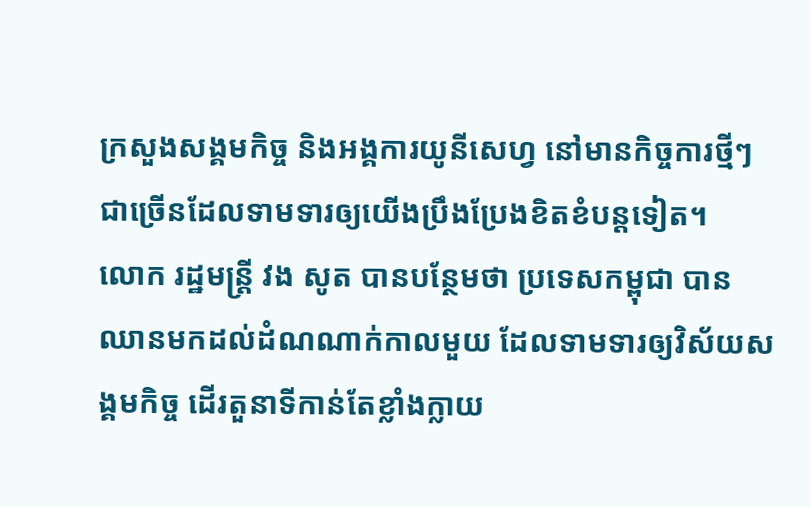ក្រសួងសង្គមកិច្ច និងអង្គការយូនីសេហ្វ នៅមានកិច្ចការថ្មីៗ ជាច្រើនដែលទាមទារឲ្យយើងប្រឹងប្រែងខិតខំបន្តទៀត។
លោក រដ្ឋមន្រ្តី វង សូត បានបន្ថែមថា ប្រទេសកម្ពុជា បានឈានមកដល់ដំណណាក់កាលមួយ ដែលទាមទារឲ្យវិស័យសង្គមកិច្ច ដើរតួនាទីកាន់តែខ្លាំងក្លាយ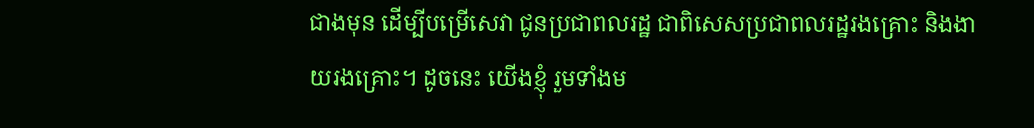ជាងមុន ដើម្បីបម្រើសេវា ជូនប្រជាពលរដ្ឋ ជាពិសេសប្រជាពលរដ្ឋរងគ្រោះ និងងាយរងគ្រោះ។ ដូចនេះ យើងខ្ញុំ រួមទាំងម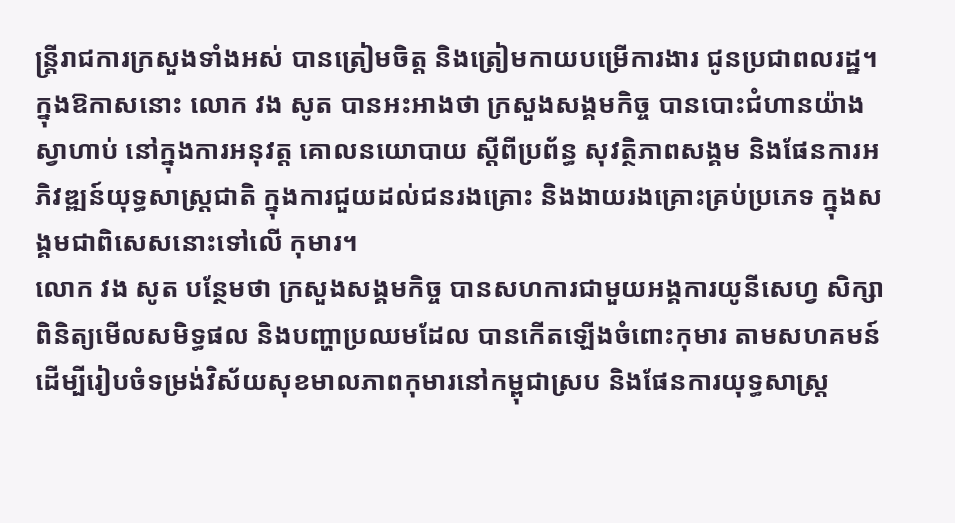ន្រ្តីរាជការក្រសួងទាំងអស់ បានត្រៀមចិត្ត និងត្រៀមកាយបម្រើការងារ ជូនប្រជាពលរដ្ឋ។
ក្នុងឱកាសនោះ លោក វង សូត បានអះអាងថា ក្រសួងសង្គមកិច្ច បានបោះជំហានយ៉ាងស្វាហាប់ នៅក្នុងការអនុវត្ត គោលនយោបាយ ស្ដីពីប្រព័ន្ធ សុវត្ថិភាពសង្គម និងផែនការអភិវឌ្ឍន៍យុទ្ធសាស្ត្រជាតិ ក្នុងការជួយដល់ជនរងគ្រោះ និងងាយរងគ្រោះគ្រប់ប្រភេទ ក្នុងសង្គមជាពិសេសនោះទៅលើ កុមារ។
លោក វង សូត បន្ថែមថា ក្រសួងសង្គមកិច្ច បានសហការជាមួយអង្គការយូនីសេហ្វ សិក្សាពិនិត្យមើលសមិទ្ធផល និងបញ្ហាប្រឈមដែល បានកើតឡើងចំពោះកុមារ តាមសហគមន៍ ដើម្បីរៀបចំទម្រង់វិស័យសុខមាលភាពកុមារនៅកម្ពុជាស្រប និងផែនការយុទ្ធសាស្រ្ត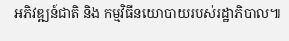អភិវឌ្ឍន៍ជាតិ និង កម្មវិធីនយោបាយរបស់រដ្ឋាភិបាល៕